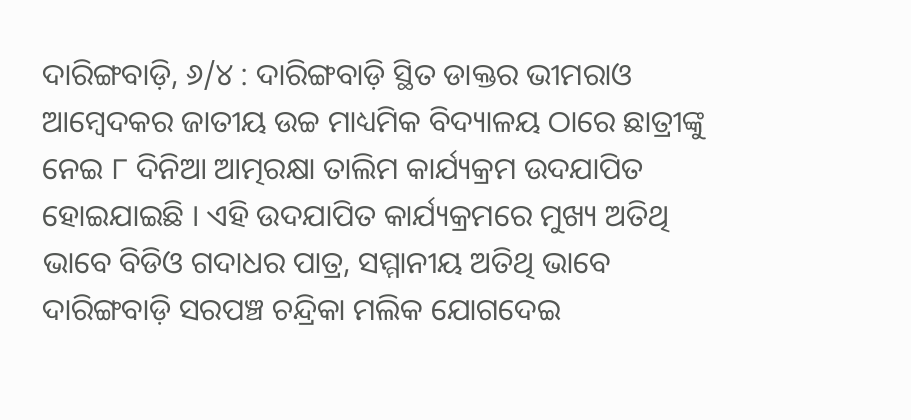ଦାରିଙ୍ଗବାଡ଼ି, ୬/୪ : ଦାରିଙ୍ଗବାଡ଼ି ସ୍ଥିତ ଡାକ୍ତର ଭୀମରାଓ ଆମ୍ବେଦକର ଜାତୀୟ ଉଚ୍ଚ ମାଧ୍ୟମିକ ବିଦ୍ୟାଳୟ ଠାରେ ଛାତ୍ରୀଙ୍କୁ ନେଇ ୮ ଦିନିଆ ଆତ୍ମରକ୍ଷା ତାଲିମ କାର୍ଯ୍ୟକ୍ରମ ଉଦଯାପିତ ହୋଇଯାଇଛି । ଏହି ଉଦଯାପିତ କାର୍ଯ୍ୟକ୍ରମରେ ମୁଖ୍ୟ ଅତିଥି ଭାବେ ବିଡିଓ ଗଦାଧର ପାତ୍ର, ସମ୍ମାନୀୟ ଅତିଥି ଭାବେ ଦାରିଙ୍ଗବାଡ଼ି ସରପଞ୍ଚ ଚନ୍ଦ୍ରିକା ମଲିକ ଯୋଗଦେଇ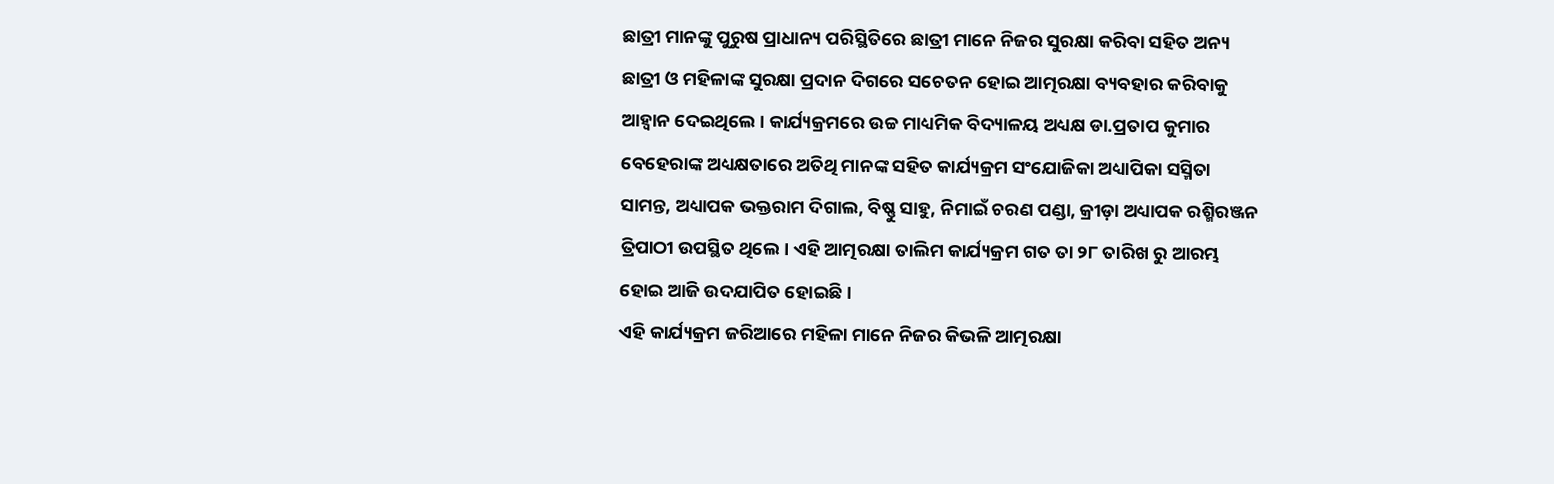ଛାତ୍ରୀ ମାନଙ୍କୁ ପୁରୁଷ ପ୍ରାଧାନ୍ୟ ପରିସ୍ଥିତିରେ ଛାତ୍ରୀ ମାନେ ନିଜର ସୁରକ୍ଷା କରିବା ସହିତ ଅନ୍ୟ ଛାତ୍ରୀ ଓ ମହିଳାଙ୍କ ସୁରକ୍ଷା ପ୍ରଦାନ ଦିଗରେ ସଚେତନ ହୋଇ ଆତ୍ମରକ୍ଷା ବ୍ୟବହାର କରିବାକୁ ଆହ୍ୱାନ ଦେଇଥିଲେ । କାର୍ଯ୍ୟକ୍ରମରେ ଉଚ୍ଚ ମାଧ୍ୟମିକ ବିଦ୍ୟାଳୟ ଅଧ୍ୟକ୍ଷ ଡା.ପ୍ରତାପ କୁମାର ବେହେରାଙ୍କ ଅଧ୍ୟକ୍ଷତାରେ ଅତିଥି ମାନଙ୍କ ସହିତ କାର୍ଯ୍ୟକ୍ରମ ସଂଯୋଜିକା ଅଧ୍ୟାପିକା ସସ୍ମିତା ସାମନ୍ତ, ଅଧ୍ୟାପକ ଭକ୍ତରାମ ଦିଗାଲ, ବିଷ୍ଣୁ ସାହୁ, ନିମାଇଁ ଚରଣ ପଣ୍ଡା, କ୍ରୀଡ଼ା ଅଧ୍ୟାପକ ରଶ୍ମିରଞ୍ଜନ ତ୍ରିପାଠୀ ଉପସ୍ଥିତ ଥିଲେ। ଏହି ଆତ୍ମରକ୍ଷା ତାଲିମ କାର୍ଯ୍ୟକ୍ରମ ଗତ ତା ୨୮ ତାରିଖ ରୁ ଆରମ୍ଭ ହୋଇ ଆଜି ଉଦଯାପିତ ହୋଇଛି ।
ଏହି କାର୍ଯ୍ୟକ୍ରମ ଜରିଆରେ ମହିଳା ମାନେ ନିଜର କିଭଳି ଆତ୍ମରକ୍ଷା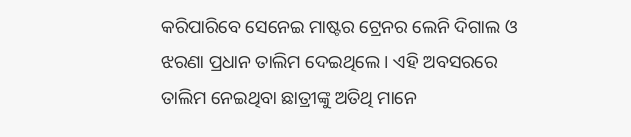କରିପାରିବେ ସେନେଇ ମାଷ୍ଟର ଟ୍ରେନର ଲେନି ଦିଗାଲ ଓ ଝରଣା ପ୍ରଧାନ ତାଲିମ ଦେଇଥିଲେ । ଏହି ଅବସରରେ ତାଲିମ ନେଇଥିବା ଛାତ୍ରୀଙ୍କୁ ଅତିଥି ମାନେ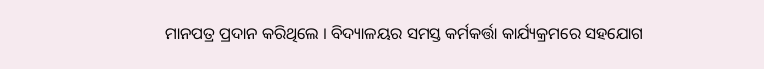ମାନପତ୍ର ପ୍ରଦାନ କରିଥିଲେ । ବିଦ୍ୟାଳୟର ସମସ୍ତ କର୍ମକର୍ତ୍ତା କାର୍ଯ୍ୟକ୍ରମରେ ସହଯୋଗ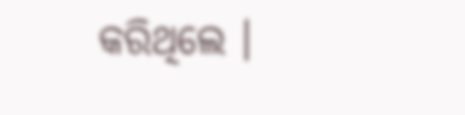କରିଥିଲେ ।